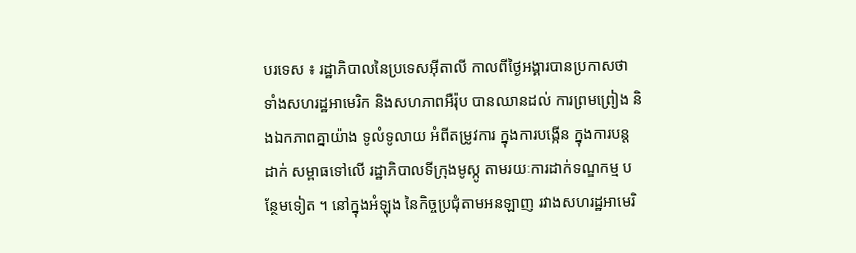បរទេស ៖ រដ្ឋាភិបាលនៃប្រទេសអ៊ីតាលី កាលពីថ្ងៃអង្គារបានប្រកាសថា ទាំងសហរដ្ឋអាមេរិក និងសហភាពអឺរ៉ុប បានឈានដល់ ការព្រមព្រៀង និងឯកភាពគ្នាយ៉ាង ទូលំទូលាយ អំពីតម្រូវការ ក្នុងការបង្កើន ក្នុងការបន្តដាក់ សម្ពាធទៅលើ រដ្ឋាភិបាលទីក្រុងមូស្កូ តាមរយៈការដាក់ទណ្ឌកម្ម បន្ថែមទៀត ។ នៅក្នុងអំឡុង នៃកិច្ចប្រជុំតាមអនឡាញ រវាងសហរដ្ឋអាមេរិ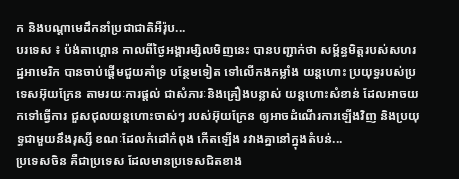ក និងបណ្តាមេដឹកនាំប្រជាជាតិអឺរ៉ុប...
បរទេស ៖ ប៉ង់តាហ្គោន កាលពីថ្ងៃអង្គារម្សិលមិញនេះ បានបញ្ជាក់ថា សម្ព័ន្ធមិត្តរបស់សហរដ្ឋអាមេរិក បានចាប់ផ្តើមជួយគាំទ្រ បន្ថែមទៀត ទៅលើកងកម្លាំង យន្តហោះ ប្រយុទ្ធរបស់ប្រទេសអ៊ុយក្រែន តាមរយៈការផ្តល់ ជាសំភារៈនិងគ្រឿងបន្លាស់ យន្តហោះសំខាន់ ដែលអាចយកទៅធ្វើការ ជួសជុលយន្តហោះចាស់ៗ របស់អ៊ុយក្រែន ឲ្យអាចដំណើរការឡើងវិញ និងប្រយុទ្ធជាមួយនឹងរុស្សី ខណៈដែលកំដៅកំពុង កើតឡើង រវាងគ្នានៅក្នុងតំបន់...
ប្រទេសចិន គឺជាប្រទេស ដែលមានប្រទេសជិតខាង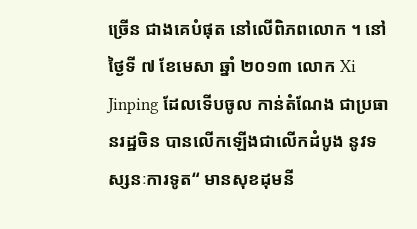ច្រើន ជាងគេបំផុត នៅលើពិភពលោក ។ នៅថ្ងៃទី ៧ ខែមេសា ឆ្នាំ ២០១៣ លោក Xi Jinping ដែលទើបចូល កាន់តំណែង ជាប្រធានរដ្ឋចិន បានលើកឡើងជាលើកដំបូង នូវទស្សនៈការទូត“ មានសុខដុមនី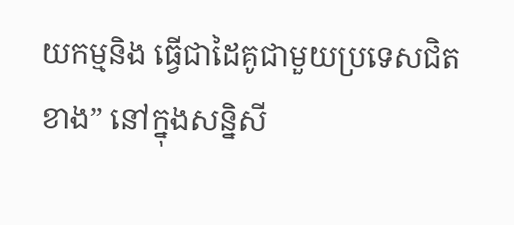យកម្មនិង ធ្វើជាដៃគូជាមួយប្រទេសជិតខាង” នៅក្នុងសន្និសី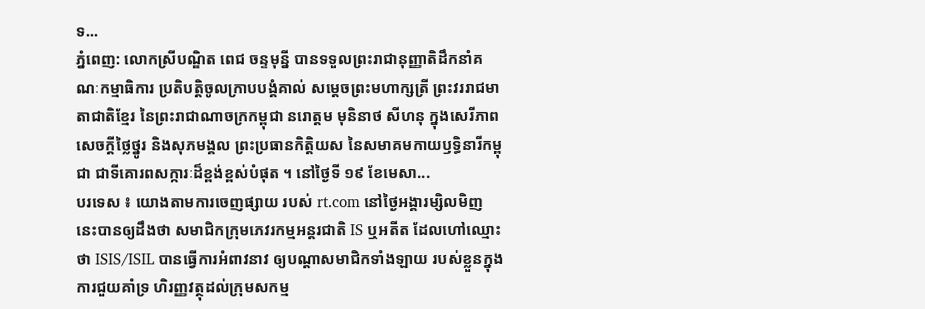ទ...
ភ្នំពេញ: លោកស្រីបណ្ឌិត ពេជ ចន្ទមុន្នី បានទទួលព្រះរាជានុញ្ញាតិដឹកនាំគណៈកម្មាធិការ ប្រតិបត្តិចូលក្រាបបង្គំគាល់ សម្តេចព្រះមហាក្សត្រី ព្រះវររាជមាតាជាតិខ្មែរ នៃព្រះរាជាណាចក្រកម្ពុជា នរោត្តម មុនិនាថ សីហនុ ក្នុងសេរីភាព សេចក្តីថ្លៃថ្នូរ និងសុភមង្គល ព្រះប្រធានកិត្តិយស នៃសមាគមកាយឫទ្ធិនារីកម្ពុជា ជាទីគោរពសក្ការៈដ៏ខ្ពង់ខ្ពស់បំផុត ។ នៅថ្ងៃទី ១៩ ខែមេសា...
បរទេស ៖ យោងតាមការចេញផ្សាយ របស់ rt.com នៅថ្ងៃអង្គារម្សិលមិញនេះបានឲ្យដឹងថា សមាជិកក្រុមភេវរកម្មអន្តរជាតិ IS ឬអតីត ដែលហៅឈ្មោះថា ISIS/ISIL បានធ្វើការអំពាវនាវ ឲ្យបណ្តាសមាជិកទាំងឡាយ របស់ខ្លួនក្នុងការជួយគាំទ្រ ហិរញ្ញវត្ថុដល់ក្រុមសកម្ម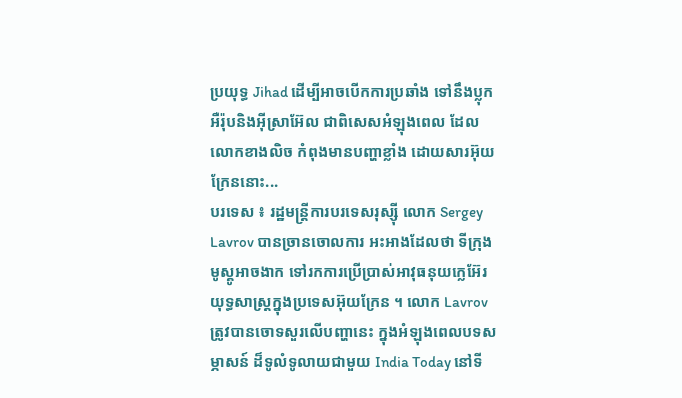ប្រយុទ្ធ Jihad ដើម្បីអាចបើកការប្រឆាំង ទៅនឹងប្លុកអឺរ៉ុបនិងអ៊ីស្រាអ៊ែល ជាពិសេសអំឡុងពេល ដែលលោកខាងលិច កំពុងមានបញ្ហាខ្លាំង ដោយសារអ៊ុយក្រែននោះ...
បរទេស ៖ រដ្ឋមន្ត្រីការបរទេសរុស្ស៊ី លោក Sergey Lavrov បានច្រានចោលការ អះអាងដែលថា ទីក្រុងមូស្គូអាចងាក ទៅរកការប្រើប្រាស់អាវុធនុយក្លេអ៊ែរ យុទ្ធសាស្ត្រក្នុងប្រទេសអ៊ុយក្រែន ។ លោក Lavrov ត្រូវបានចោទសួរលើបញ្ហានេះ ក្នុងអំឡុងពេលបទសម្ភាសន៍ ដ៏ទូលំទូលាយជាមួយ India Today នៅទី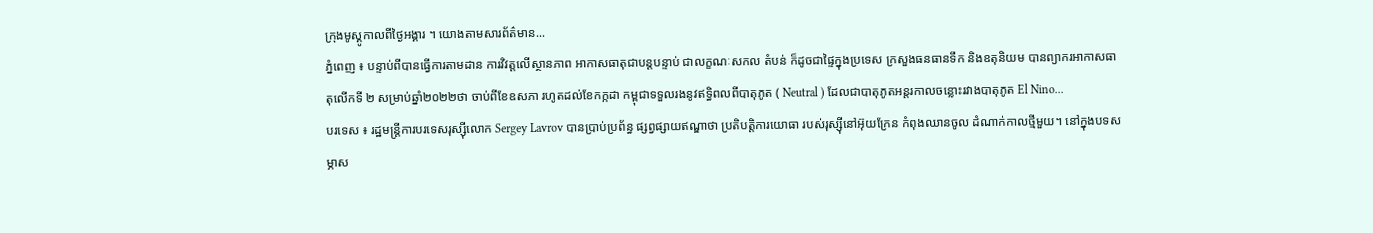ក្រុងមូស្គូកាលពីថ្ងៃអង្គារ ។ យោងតាមសារព័ត៌មាន...
ភ្នំពេញ ៖ បន្ទាប់ពីបានធ្វើការតាមដាន ការវិវត្តលើស្ថានភាព អាកាសធាតុជាបន្តបន្ទាប់ ជាលក្ខណៈសកល តំបន់ ក៏ដូចជាផ្ទៃក្នុងប្រទេស ក្រសួងធនធានទឹក និងឧតុនិយម បានព្យាករអាកាសធាតុលើកទី ២ សម្រាប់ឆ្នាំ២០២២ថា ចាប់ពីខែឧសភា រហូតដល់ខែកក្កដា កម្ពុជាទទួលរងនូវឥទ្ធិពលពីបាតុភូត ( Neutral ) ដែលជាបាតុភូតអន្តរកាលចន្លោះរវាងបាតុភូត El Nino...
បរទេស ៖ រដ្ឋមន្ត្រីការបរទេសរុស្ស៊ីលោក Sergey Lavrov បានប្រាប់ប្រព័ន្ធ ផ្សព្វផ្សាយឥណ្ឌាថា ប្រតិបត្តិការយោធា របស់រុស្ស៊ីនៅអ៊ុយក្រែន កំពុងឈានចូល ដំណាក់កាលថ្មីមួយ។ នៅក្នុងបទសម្ភាស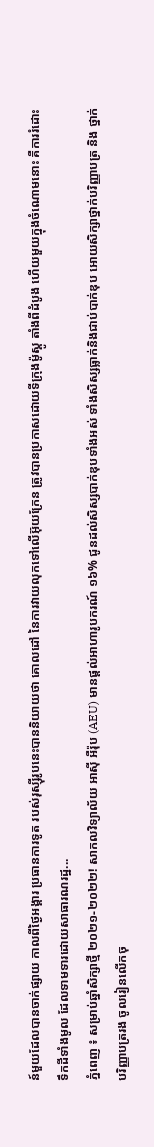ន៍មួយដែលបានចាក់ផ្សាយ កាលពីថ្ងៃអង្គារ ប្រធានការទូត របស់រុស្ស៊ីរូបនេះបាននិយាយថា គោលដៅ នៃការវាយលុកទៅលើអ៊ុយក្រែន ត្រូវបានប្រកាសដោយទីក្រុងម៉ូស្គូ តាំងពីដំបូង ហើយមួយក្នុងចំណោមនោះ គឺការរំដោះទឹកដីទាំងមូល ដែលទាមទារដោយសាធារណរដ្ឋ...
ភ្នំពេញ ៖ សម្រាប់ឆ្នាំសិក្សាថ្មី ២០២១-២០២២! សាកលវិទ្យាល័យ អាស៊ី អឺរ៉ុប (AEU) មានផ្តល់អាហារូបករណ៍ ១៦% ជូនដល់សិស្សបាក់ឌុបទាំងអស់ ទាំងសិស្សធ្លាក់និងជាប់បាក់ឌុប អោយសិក្សាថ្នាក់បរិញ្ញាបត្រ និង ថ្នាក់បរិញ្ញាបត្ររង ចូលរៀនលើកចុ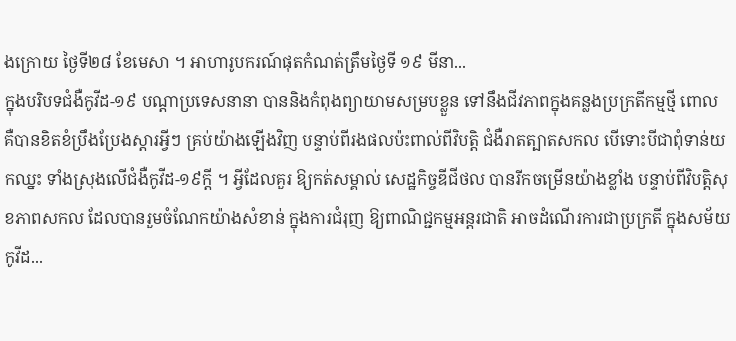ងក្រោយ ថ្ងៃទី២៨ ខែមេសា ។ អាហារូបករណ៍ផុតកំណត់ត្រឹមថ្ងៃទី ១៩ មីនា...
ក្នុងបរិបទជំងឺកូវីដ-១៩ បណ្តាប្រទេសនានា បាននិងកំពុងព្យាយាមសម្របខ្លួន ទៅនឹងជីវភាពក្នុងគន្លងប្រក្រតីកម្មថ្មី ពោល គឺបានខិតខំប្រឹងប្រែងស្តារអ្វីៗ គ្រប់យ៉ាងឡើងវិញ បន្ទាប់ពីរងផលប៉ះពាល់ពីវិបត្តិ ជំងឺរាតត្បាតសកល បើទោះបីជាពុំទាន់យកឈ្នះ ទាំងស្រុងលើជំងឺកូវីដ-១៩ក្តី ។ អ្វីដែលគួរ ឱ្យកត់សម្គាល់ សេដ្ឋកិច្ចឌីជីថល បានរីកចម្រើនយ៉ាងខ្លាំង បន្ទាប់ពីវិបត្តិសុខភាពសកល ដែលបានរួមចំណែកយ៉ាងសំខាន់ ក្នុងការជំរុញ ឱ្យពាណិជ្ជកម្មអន្តរជាតិ អាចដំណើរការជាប្រក្រតី ក្នុងសម័យកូវីដ...